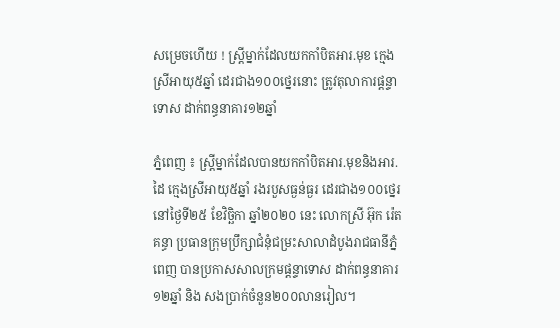សម្រេចហើយ ! ស្ត្រីម្នាក់ដែលយកកាំបិតអារ.មុខ ក្មេងស្រីអាយុ៥ឆ្នាំ ដេរជាង១០០ថ្នេរនោះ ត្រូវតុលាការផ្តន្ទាទោស ដាក់ពន្ធនាគារ១២ឆ្នាំ

ភ្នំពេញ ៖ ស្ត្រីម្នាក់ដែលបានយកកាំបិតអារ.មុខនិងអារ.ដៃ ក្មេងស្រីអាយុ៥ឆ្នាំ រងរបួសធ្ងន់ធ្ងរ ដេរជាង១០០ថ្នេរ នៅថ្ងៃទី២៥ ខែវិច្ឆិកា ឆ្នាំ២០២០ នេះ លោកស្រី អ៊ុក រ៉េតគន្ធា ប្រធានក្រុមប្រឹក្សាជំនុំជម្រះសាលាដំបូងរាជធានីភ្នំពេញ បានប្រកាសសាលក្រមផ្តន្ទាទោស ដាក់ពន្ធនាគារ១២ឆ្នាំ និង សងប្រាក់ចំនួន២០០លានរៀល។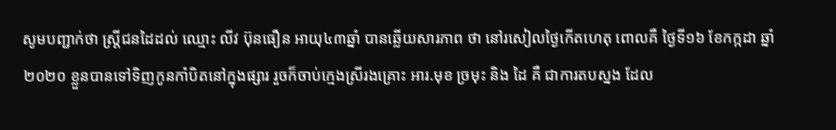សូមបញ្ជាក់ថា ស្ត្រីជនដៃដល់ ឈ្មោះ លីវ ប៊ុនធឿន អាយុ៤៣ឆ្នាំ បានឆ្លើយសារភាព ថា នៅរសៀលថ្ងៃកើតហេតុ ពោលគឺ ថ្ងៃទី១៦ ខែកក្កដា ឆ្នាំ២០២០ ខ្លួនបានទៅទិញកូនកាំបិតនៅក្នុងផ្សារ រួចក៏ចាប់ក្មេងស្រីរងគ្រោះ អារ.មុខ ច្រមុះ និង ដៃ គឺ ជាការតបស្នង ដែល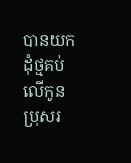បានយកដុំថ្មគប់លើកូនប្រុសរ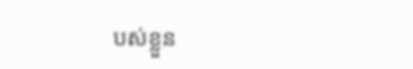បស់ខ្លួន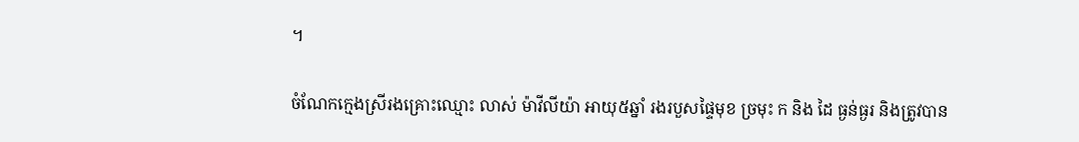។

ចំណែកក្មេងស្រីរងគ្រោះឈ្មោះ លាស់ ម៉ាវីលីយ៉ា អាយុ៥ឆ្នាំ រងរបួសផ្ទៃមុខ ច្រមុះ ក និង ដៃ ធ្ងន់ធ្ងរ និងត្រូវបាន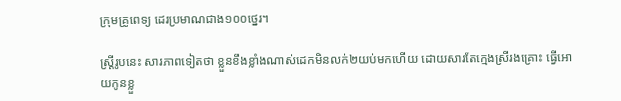ក្រុមគ្រូពេទ្យ ដេរប្រមាណជាង១០០ថ្នេរ។

ស្ត្រីរូបនេះ សារភាពទៀតថា ខ្លួនខឹងខ្លាំងណាស់ដេកមិនលក់២យប់មកហើយ ដោយសារតែក្មេងស្រីរងគ្រោះ ធ្វើអោយកូនខ្លួ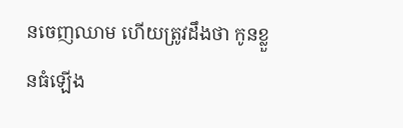នចេញឈាម ហើយត្រូវដឹងថា កូនខ្លួនធំឡើង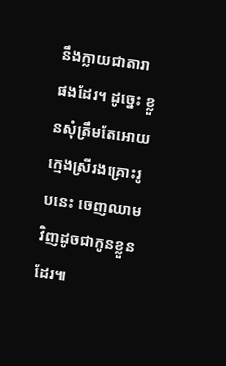នឹងក្លាយជាតារា ផងដែរ។ ដូច្នេះ ខ្លួនសុំត្រឹមតែអោយក្មេងស្រីរងគ្រោះរូបនេះ ចេញឈាមវិញដូចជាកូនខ្លួន ដែរ៕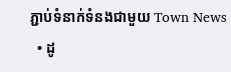ភ្ជាប់ទំនាក់ទំនងជាមួយ Town News
  • ដូ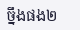ច្នឹងផង២